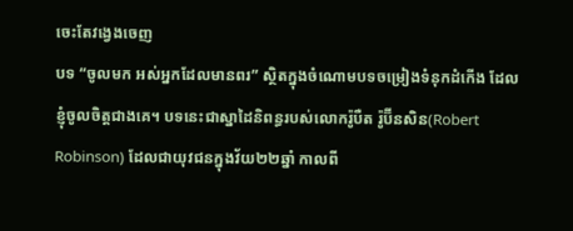ចេះតែវង្វេងចេញ
បទ “ចូលមក អស់អ្នកដែលមានពរ” ស្ថិតក្នុងចំណោមបទចម្រៀងទំនុកដំកើង ដែលខ្ញុំចូលចិត្តជាងគេ។ បទនេះជាស្នាដៃនិពន្ធរបស់លោករ៉ូបឺត រ៉ូប៊ីនសិន(Robert Robinson) ដែលជាយុវជនក្នុងវ័យ២២ឆ្នាំ កាលពី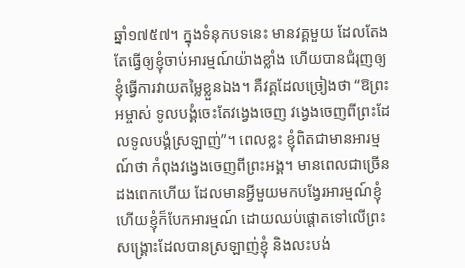ឆ្នាំ១៧៥៧។ ក្នុងទំនុកបទនេះ មានវគ្គមួយ ដែលតែងតែធ្វើឲ្យខ្ញុំចាប់អារម្មណ៍យ៉ាងខ្លាំង ហើយបានជំរុញឲ្យខ្ញុំធ្វើការវាយតម្លៃខ្លួនឯង។ គឺវគ្គដែលច្រៀងថា “ឱព្រះអម្ចាស់ ទូលបង្គំចេះតែវង្វេងចេញ វង្វេងចេញពីព្រះដែលទូលបង្គំស្រឡាញ់”។ ពេលខ្លះ ខ្ញុំពិតជាមានអារម្មណ៍ថា កំពុងវង្វេងចេញពីព្រះអង្គ។ មានពេលជាច្រើនដងពេកហើយ ដែលមានអ្វីមួយមកបង្វែរអារម្មណ៍ខ្ញុំ ហើយខ្ញុំក៏បែកអារម្មណ៍ ដោយឈប់ផ្តោតទៅលើព្រះសង្រ្គោះដែលបានស្រឡាញ់ខ្ញុំ និងលះបង់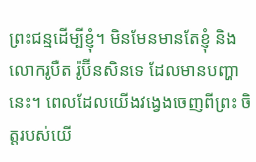ព្រះជន្មដើម្បីខ្ញុំ។ មិនមែនមានតែខ្ញុំ និងលោករូបឺត រ៉ូប៊ីនសិនទេ ដែលមានបញ្ហានេះ។ ពេលដែលយើងវង្វេងចេញពីព្រះ ចិត្តរបស់យើ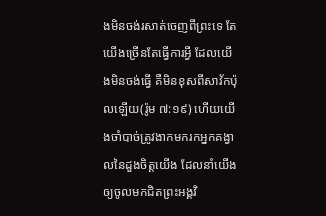ងមិនចង់រសាត់ចេញពីព្រះទេ តែយើងច្រើនតែធ្វើការអ្វី ដែលយើងមិនចង់ធ្វើ គឺមិនខុសពីសាវ័កប៉ុលឡើយ(រ៉ូម ៧:១៩) ហើយយើងចាំបាច់ត្រូវងាកមករកអ្នកគង្វាលនៃដួងចិត្តយើង ដែលនាំយើងឲ្យចូលមកជិតព្រះអង្គវិ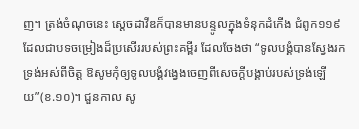ញ។ ត្រង់ចំណុចនេះ ស្តេចដាវីឌក៏បានមានបន្ទូលក្នុងទំនុកដំកើង ជំពូក១១៩ ដែលជាបទចម្រៀងដ៏ប្រសើររបស់ព្រះគម្ពីរ ដែលចែងថា “ទូលបង្គំបានស្វែងរកទ្រង់អស់ពីចិត្ត ឱសូមកុំឲ្យទូលបង្គំវង្វេងចេញពីសេចក្តីបង្គាប់របស់ទ្រង់ឡើយ”(ខ.១០)។ ជួនកាល សូ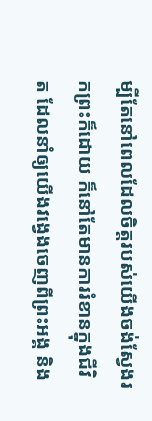ម្បីតែនៅពេលដែលចិត្តរបស់យើងចង់ស្វែងរកព្រះក៏ដោយ ក៏នៅតែមានការរំខានក្នុងជីវិត ដែលនាំឲ្យយើងវង្វេងចេញពីព្រះអង្គ និង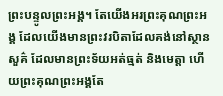ព្រះបន្ទូលព្រះអង្គ។ តែយើងអរព្រះគុណព្រះអង្គ ដែលយើងមានព្រះវរបិតាដែលគង់នៅស្ថានសួគ៌ ដែលមានព្រះទ័យអត់ធ្មត់ និងមេត្តា ហើយព្រះគុណព្រះអង្គតែ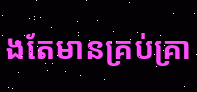ងតែមានគ្រប់គ្រា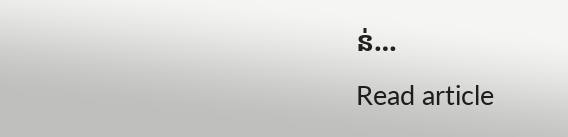ន់…
Read article